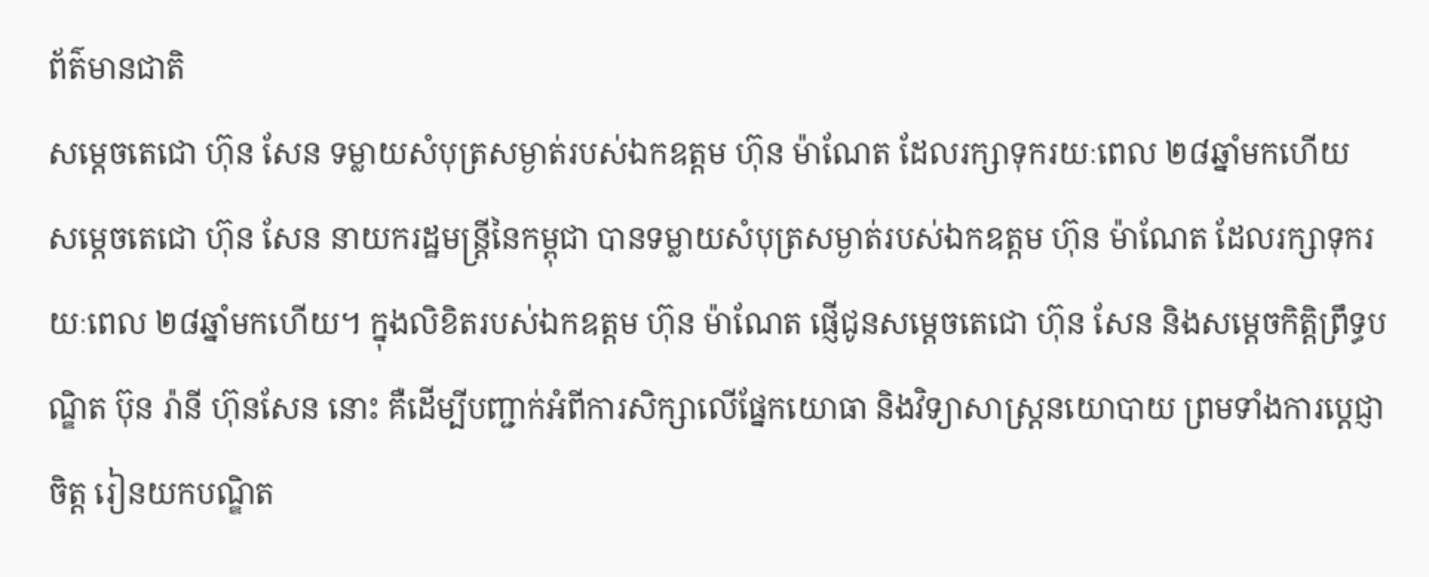ព័ត៌មានជាតិ
សម្ដេចតេជោ ហ៊ុន សែន ទម្លាយសំបុត្រសម្ងាត់របស់ឯកឧត្ដម ហ៊ុន ម៉ាណែត ដែលរក្សាទុករយៈពេល ២៨ឆ្នាំមកហើយ
សម្ដេចតេជោ ហ៊ុន សែន នាយករដ្ឋមន្ត្រីនៃកម្ពុជា បានទម្លាយសំបុត្រសម្ងាត់របស់ឯកឧត្ដម ហ៊ុន ម៉ាណែត ដែលរក្សាទុករយៈពេល ២៨ឆ្នាំមកហើយ។ ក្នុងលិខិតរបស់ឯកឧត្ដម ហ៊ុន ម៉ាណែត ផ្ញើជូនសម្ដេចតេជោ ហ៊ុន សែន និងសម្ដេចកិត្តិព្រឹទ្ធបណ្ឌិត ប៊ុន រ៉ានី ហ៊ុនសែន នោះ គឺដើម្បីបញ្ជាក់អំពីការសិក្សាលើផ្នែកយោធា និងវិទ្យាសាស្រ្តនយោបាយ ព្រមទាំងការប្តេជ្ញាចិត្ត រៀនយកបណ្ឌិត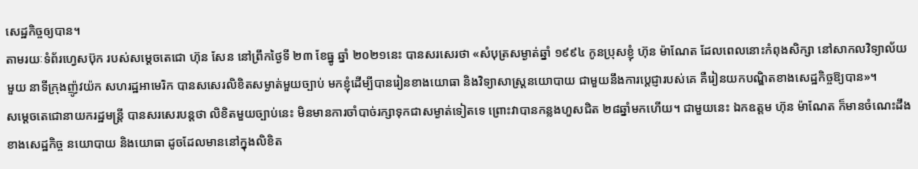សេដ្ឋកិច្ចឲ្យបាន។
តាមរយៈទំព័រហ្វេសប៊ុក របស់សម្ដេចតេជោ ហ៊ុន សែន នៅព្រឹកថ្ងៃទី ២៣ ខែធ្នូ ឆ្នាំ ២០២១នេះ បានសរសេរថា «សំបុត្រសម្ងាត់ឆ្នាំ ១៩៩៤ កូនប្រុសខ្ញុំ ហ៊ុន ម៉ាណែត ដែលពេលនោះកំពុងសិក្សា នៅសាកលវិទ្យាល័យមួយ នាទីក្រុងញ៉ូវយ៉ក សហរដ្ឋអាមេរិក បានសសេរលិខិតសម្ងាត់មួយច្បាប់ មកខ្ញុំដើម្បីបានរៀនខាងយោធា និងវិទ្យាសាស្រ្តនយោបាយ ជាមួយនឹងការប្តេជ្ញារបស់គេ គឺរៀនយកបណ្ឌិតខាងសេដ្ឋកិច្ចឱ្យបាន»។
សម្ដេចតេជោនាយករដ្ឋមន្ត្រី បានសរសេរបន្តថា លិខិតមួយច្បាប់នេះ មិនមានការចាំបាច់រក្សាទុកជាសម្ងាត់ទៀតទេ ព្រោះវាបានកន្លងហួសជិត ២៨ឆ្នាំមកហើយ។ ជាមួយនេះ ឯកឧត្ដម ហ៊ុន ម៉ាណែត ក៏មានចំណេះដឹងខាងសេដ្ឋកិច្ច នយោបាយ និងយោធា ដូចដែលមាននៅក្នុងលិខិត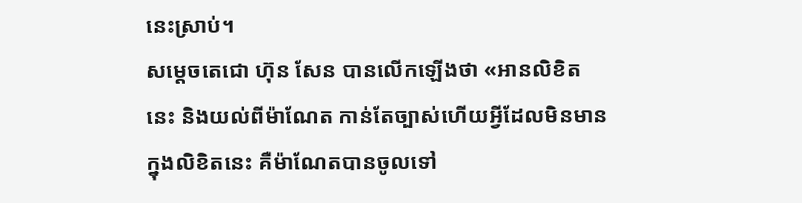នេះស្រាប់។
សម្ដេចតេជោ ហ៊ុន សែន បានលើកឡើងថា «អានលិខិតនេះ និងយល់ពីម៉ាណែត កាន់តែច្បាស់ហើយអ្វីដែលមិនមានក្នុងលិខិតនេះ គឺម៉ាណែតបានចូលទៅ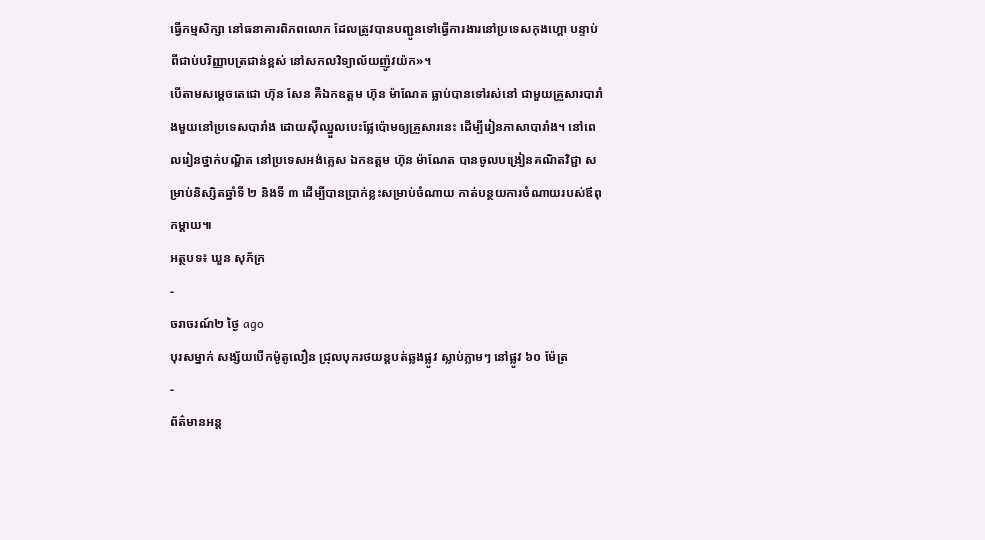ធ្វើកម្មសិក្សា នៅធនាគារពិភពលោក ដែលត្រូវបានបញ្ជូនទៅធ្វើការងារនៅប្រទេសកុងហ្គោ បន្ទាប់ពីជាប់បរិញ្ញាបត្រជាន់ខ្ពស់ នៅសកលវិទ្យាល័យញ៉ូវយ៉ក»។
បើតាមសម្ដេចតេជោ ហ៊ុន សែន គឺឯកឧត្ដម ហ៊ុន ម៉ាណែត ធ្លាប់បានទៅរស់នៅ ជាមួយគ្រួសារបារាំងមួយនៅប្រទេសបារាំង ដោយស៊ីឈ្នួលបេះផ្លែប៉ោមឲ្យគ្រួសារនេះ ដើម្បីរៀនភាសាបារាំង។ នៅពេលរៀនថ្នាក់បណ្ឌិត នៅប្រទេសអង់គ្លេស ឯកឧត្ដម ហ៊ុន ម៉ាណែត បានចូលបង្រៀនគណិតវិជ្ជា សម្រាប់និស្សិតឆ្នាំទី ២ និងទី ៣ ដើម្បីបានប្រាក់ខ្លះសម្រាប់ចំណាយ កាត់បន្ថយការចំណាយរបស់ឪពុកម្តាយ៕
អត្ថបទ៖ ឃួន សុភ័ក្រ
-
ចរាចរណ៍២ ថ្ងៃ ago
បុរសម្នាក់ សង្ស័យបើកម៉ូតូលឿន ជ្រុលបុករថយន្តបត់ឆ្លងផ្លូវ ស្លាប់ភ្លាមៗ នៅផ្លូវ ៦០ ម៉ែត្រ
-
ព័ត៌មានអន្ដ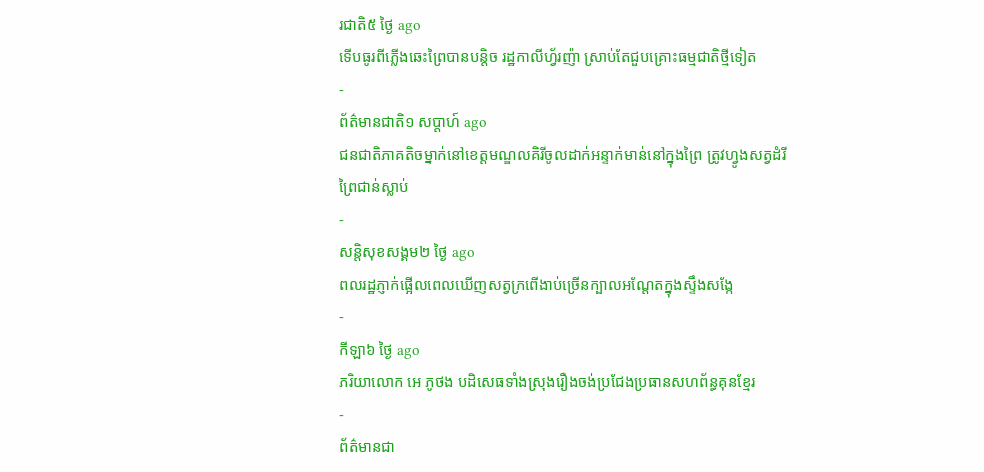រជាតិ៥ ថ្ងៃ ago
ទើបធូរពីភ្លើងឆេះព្រៃបានបន្តិច រដ្ឋកាលីហ្វ័រញ៉ា ស្រាប់តែជួបគ្រោះធម្មជាតិថ្មីទៀត
-
ព័ត៌មានជាតិ១ សប្តាហ៍ ago
ជនជាតិភាគតិចម្នាក់នៅខេត្តមណ្ឌលគិរីចូលដាក់អន្ទាក់មាន់នៅក្នុងព្រៃ ត្រូវហ្វូងសត្វដំរីព្រៃជាន់ស្លាប់
-
សន្តិសុខសង្គម២ ថ្ងៃ ago
ពលរដ្ឋភ្ញាក់ផ្អើលពេលឃើញសត្វក្រពើងាប់ច្រើនក្បាលអណ្ដែតក្នុងស្ទឹងសង្កែ
-
កីឡា៦ ថ្ងៃ ago
ភរិយាលោក អេ ភូថង បដិសេធទាំងស្រុងរឿងចង់ប្រជែងប្រធានសហព័ន្ធគុនខ្មែរ
-
ព័ត៌មានជា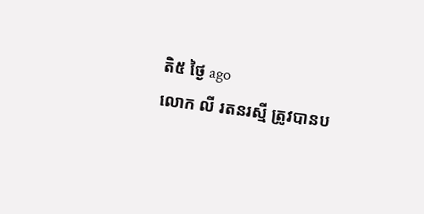តិ៥ ថ្ងៃ ago
លោក លី រតនរស្មី ត្រូវបានប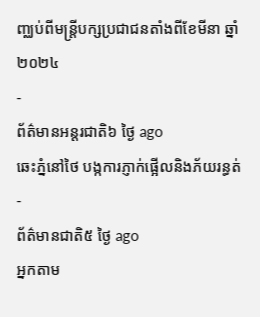ញ្ឈប់ពីមន្ត្រីបក្សប្រជាជនតាំងពីខែមីនា ឆ្នាំ២០២៤
-
ព័ត៌មានអន្ដរជាតិ៦ ថ្ងៃ ago
ឆេះភ្នំនៅថៃ បង្កការភ្ញាក់ផ្អើលនិងភ័យរន្ធត់
-
ព័ត៌មានជាតិ៥ ថ្ងៃ ago
អ្នកតាម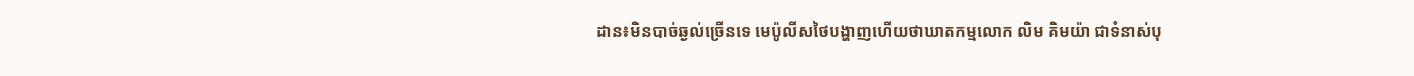ដាន៖មិនបាច់ឆ្ងល់ច្រើនទេ មេប៉ូលីសថៃបង្ហាញហើយថាឃាតកម្មលោក លិម គិមយ៉ា ជាទំនាស់បុ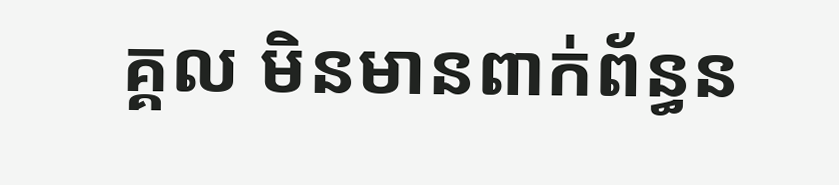គ្គល មិនមានពាក់ព័ន្ធន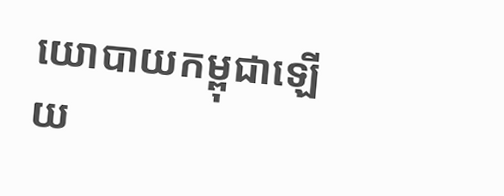យោបាយកម្ពុជាឡើយ